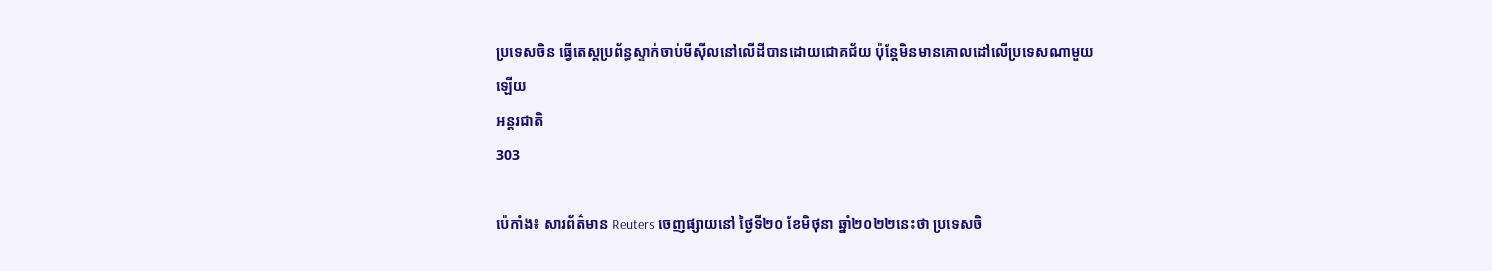ប្រទេសចិន ធ្វើតេស្តប្រព័ន្ធស្ទាក់ចាប់មីស៊ីលនៅលើដីបានដោយជោគជ័យ ប៉ុន្តែមិនមានគោលដៅលើប្រទេសណាមួយឡើយ
អន្តរជាតិ
303

ប៉េកាំង៖ សារព័ត៌មាន Reuters ចេញផ្សាយនៅ ថ្ងៃទី២០ ខែមិថុនា ឆ្នាំ២០២២នេះថា ប្រទេសចិ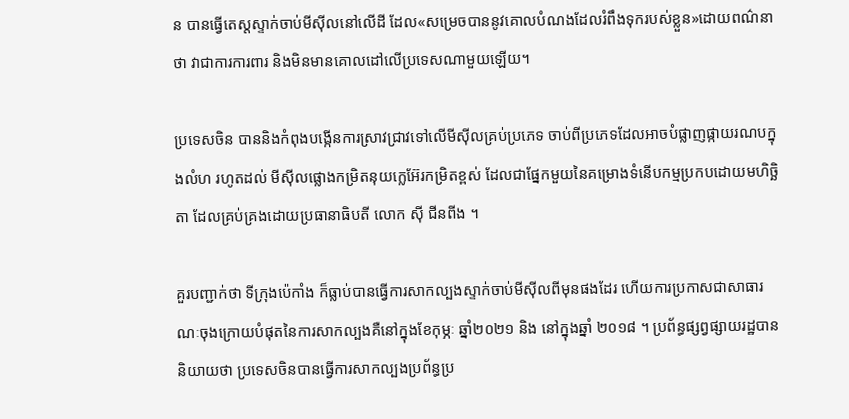ន បានធ្វើតេស្តស្ទាក់ចាប់មីស៊ីលនៅលើដី ដែល«សម្រេចបាននូវគោលបំណងដែលរំពឹងទុករបស់ខ្លួន»ដោយពណ៌នាថា វាជាការការពារ និងមិនមានគោលដៅលើប្រទេសណាមួយឡើយ។

ប្រទេសចិន បាននិងកំពុងបង្កើនការស្រាវជ្រាវទៅលើមីស៊ីលគ្រប់ប្រភេទ ចាប់ពីប្រភេទដែលអាចបំផ្លាញផ្កាយរណបក្នុងលំហ រហូតដល់ មីស៊ីលផ្លោងកម្រិតនុយក្លេអ៊ែរកម្រិតខ្ពស់ ដែលជាផ្នែកមួយនៃគម្រោងទំនើបកម្មប្រកបដោយមហិច្ឆិតា ដែលគ្រប់គ្រងដោយប្រធានាធិបតី លោក ស៊ី ជីនពីង ។

គួរបញ្ជាក់ថា ទីក្រុងប៉េកាំង ក៏ធ្លាប់បានធ្វើការសាកល្បងស្ទាក់ចាប់មីស៊ីលពីមុនផងដែរ ហើយការប្រកាសជាសាធារណៈចុងក្រោយបំផុតនៃការសាកល្បងគឺនៅក្នុងខែកុម្ភៈ ឆ្នាំ២០២១ និង នៅក្នុងឆ្នាំ ២០១៨ ។ ប្រព័ន្ធផ្សព្វផ្សាយរដ្ឋបាននិយាយថា ប្រទេសចិនបានធ្វើការសាកល្បងប្រព័ន្ធប្រ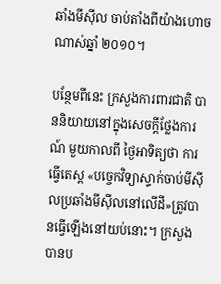ឆាំងមីស៊ីល ចាប់តាំងពីយ៉ាងហោចណាស់ឆ្នាំ ២០១០។

បន្ថែមពីនេះ ក្រសួងការពារជាតិ បាននិយាយនៅក្នុងសេចក្តីថ្លែងការណ៍ មួយកាលពី ថ្ងៃអាទិត្យថា ការធ្វើតេស្ត «បច្ចេកវិទ្យាស្ទាក់ចាប់មីស៊ីលប្រឆាំងមីស៊ីលនៅលើដី»ត្រូវបានធ្វើឡើងនៅយប់នោះ។ ក្រសួងបានប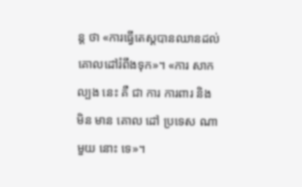ន្ត ថា «ការធ្វើតេស្តបានឈានដល់គោលដៅរំពឹងទុក»។ «ការ សាកល្បង នេះ គឺ ជា ការ ការពារ និង មិន មាន គោល ដៅ ប្រទេស ណា មួយ នោះ ទេ»។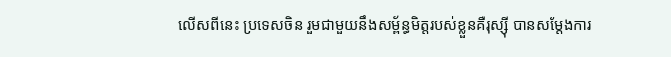លើសពីនេះ ប្រទេសចិន រួមជាមួយនឹងសម្ព័ន្ធមិត្តរបស់ខ្លួនគឺរុស្ស៊ី បានសម្តែងការ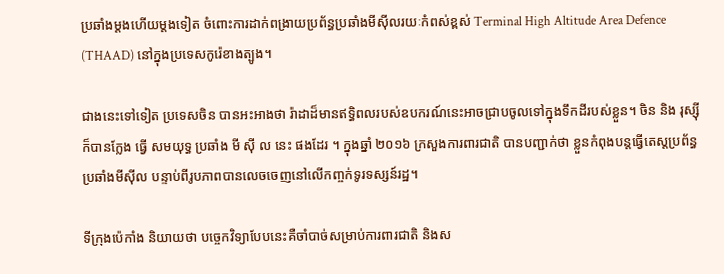ប្រឆាំងម្តងហើយម្តងទៀត ចំពោះការដាក់ពង្រាយប្រព័ន្ធប្រឆាំងមីស៊ីលរយៈកំពស់ខ្ពស់ Terminal High Altitude Area Defence (THAAD) នៅក្នុងប្រទេសកូរ៉េខាងត្បូង។

ជាងនេះទៅទៀត ប្រទេសចិន បានអះអាងថា រ៉ាដាដ៏មានឥទ្ធិពលរបស់ឧបករណ៍នេះអាចជ្រាបចូលទៅក្នុងទឹកដីរបស់ខ្លួន។ ចិន និង រុស្ស៊ី ក៏បានក្លែង ធ្វើ សមយុទ្ធ ប្រឆាំង មី ស៊ី ល នេះ ផងដែរ ។ ក្នុងឆ្នាំ ២០១៦ ក្រសួងការពារជាតិ បានបញ្ជាក់ថា ខ្លួនកំពុងបន្តធ្វើតេស្តប្រព័ន្ធប្រឆាំងមីស៊ីល បន្ទាប់ពីរូបភាពបានលេចចេញនៅលើកញ្ចក់ទូរទស្សន៍រដ្ឋ។

ទីក្រុងប៉េកាំង និយាយថា បច្ចេកវិទ្យាបែបនេះគឺចាំបាច់សម្រាប់ការពារជាតិ និងស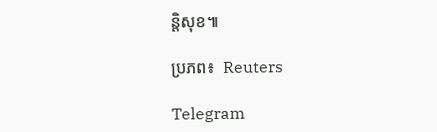ន្តិសុខ៕

ប្រភព៖  Reuters

Telegram